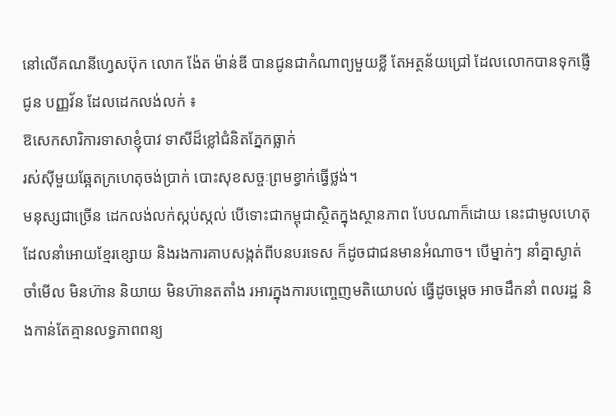នៅលើគណនីហ្វេសប៊ុក លោក ង៉ែត ម៉ាន់ឌី បានជូនជាកំណាព្យមួយខ្លី តែអត្ថន័យជ្រៅ ដែលលោកបានទុកផ្ញើជូន បញ្ញវ័ន ដែលដេកលង់លក់ ៖
ឱសេកសារិការទាសាខ្ញុំបាវ ទាសីដ៏ខ្លៅជំនិតភ្នែកធ្លាក់
រស់សុីមួយឆ្អែតក្រហេតុចង់ប្រាក់ បោះសុខសច្ចៈព្រមខ្វាក់ធ្វើថ្លង់។
មនុស្សជាច្រើន ដេកលង់លក់ស្កប់ស្កល់ បើទោះជាកម្ពុជាស្ថិតក្នុងស្ថានភាព បែបណាក៏ដោយ នេះជាមូលហេតុដែលនាំអោយខ្មែរខ្សោយ និងរងការគាបសង្កត់ពីបនបរទេស ក៏ដូចជាជនមានអំណាច។ បើម្នាក់ៗ នាំគ្នាស្ងាត់ចាំមើល មិនហ៊ាន និយាយ មិនហ៊ានតតាំង រអារក្នុងការបញ្ចេញមតិយោបល់ ធ្វើដូចម្តេច អាចដឹកនាំ ពលរដ្ឋ និងកាន់តែគ្មានលទ្ធភាពពន្យ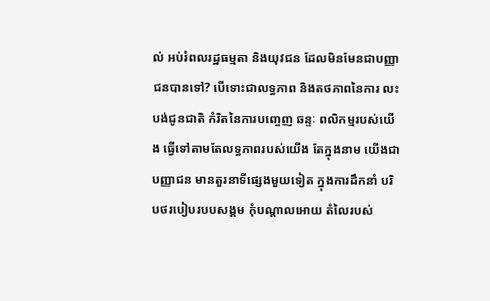ល់ អប់រំពលរដ្ឋធម្មតា និងយុវជន ដែលមិនមែនជាបញ្ញាជនបានទៅ? បើទោះជាលទ្ធភាព និងតថភាពនៃការ លះបង់ជូនជាតិ កំរិតនៃការបញ្ចេញ ឆន្ទៈ ពលិកម្មរបស់យើង ធ្វើទៅតាមតែលទ្ធភាពរបស់យើង តែក្នុងនាម យើងជាបញ្ញាជន មានតួរនាទីផ្សេងមួយទៀត ក្នុងការដឹកនាំ បរិបថរបៀបរបបសង្គម កុំបណ្តាលអោយ តំលៃរបស់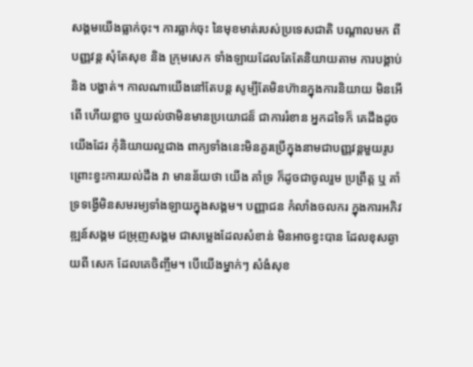សង្គមយើងធ្លាក់ចុះ។ ការធ្លាក់ចុះ នៃមុខមាត់របស់ប្រទេសជាតិ បណ្តាលមក ពី បញ្ញវន្ត សុំតែសុខ និង ក្រុមសេក ទាំងឡាយដែលតែតែនិយាយតាម ការបង្គាប់ និង បង្ហាត់។ កាលណាយើងនៅតែបន្ត សូម្បីតែមិនហ៊ានក្នុងការនិយាយ មិនអើពើ ហើយខ្លាច ឬយល់ថាមិនមានប្រយោជន៏ ជាការរំខាន អ្នកដទៃក៏ គេដឹងដូចយើងដែរ កុំនិយាយល្អជាង ពាក្យទាំងនេះមិនគួរប្រើក្នុងនាមជាបញ្ញវន្តមួយរូប ព្រោះខ្វះការយល់ដឹង វា មានន័យថា យើង គាំទ្រ ក៏ដូចជាចូលរួម ប្រព្រឹត្ត ឬ គាំទ្រទង្វើមិនសមរម្យទាំងឡាយក្នុងសង្គម។ បញ្ញាជន កំលាំងចលករ ក្នុងការអភិវឌ្ឍន៍សង្គម ជម្រុញសង្គម ជាសម្លេងដែលសំខាន់ មិនអាចខ្វះបាន ដែលខុសឆ្ងាយពី សេក ដែលគេចិញ្ចឹម។ បើយើងម្នាក់ៗ សំងំសុខ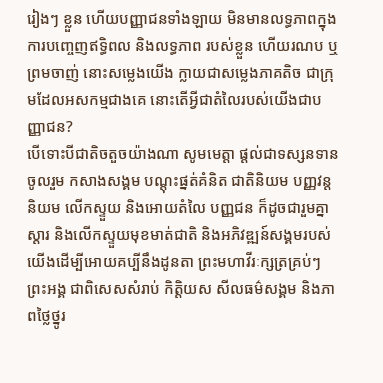រៀងៗ ខ្លួន ហើយបញ្ញាជនទាំងឡាយ មិនមានលទ្ធភាពក្នុងការបញ្ចេញឥទ្ធិពល និងលទ្ធភាព របស់ខ្លួន ហើយរណប ឬ ព្រមចាញ់ នោះសម្លេងយើង ក្លាយជាសម្លេងភាគតិច ជាក្រុមដែលអសកម្មជាងគេ នោះតើអ្វីជាតំលៃរបស់យើងជាបញ្ញាជន?
បើទោះបីជាតិចតួចយ៉ាងណា សូមមេត្តា ផ្តល់ជាទស្សនទាន ចូលរួម កសាងសង្គម បណ្តុះផ្នត់គំនិត ជាតិនិយម បញ្ញវន្តនិយម លើកស្ទួយ និងអោយតំលៃ បញ្ញជន ក៏ដូចជារួមគ្នាស្តារ និងលើកស្ទួយមុខមាត់ជាតិ និងអភិវឌ្ឍន៍សង្គមរបស់យើងដើម្បីអោយគប្បីនឹងដូនតា ព្រះមហាវីរៈក្សត្រគ្រប់ៗព្រះអង្គ ជាពិសេសសំរាប់ កិត្តិយស សីលធម៌សង្គម និងភាពថ្លៃថ្នូរ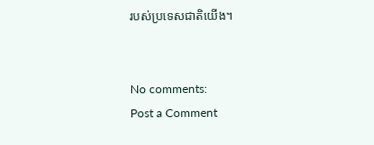របស់ប្រទេសជាតិយើង។


No comments:
Post a Comment